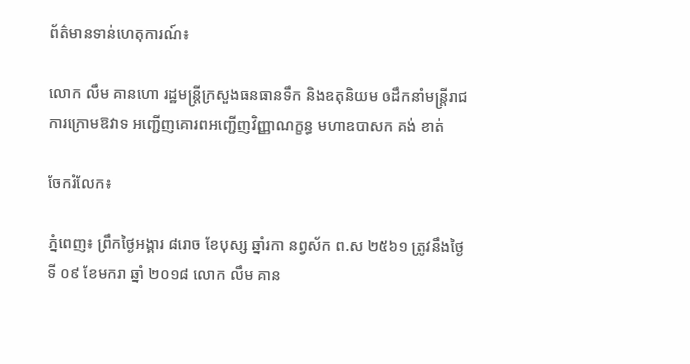ព័ត៌មានទាន់ហេតុការណ៍៖

លោក លឹម គានហោ រដ្ឋមន្ត្រីក្រសួងធនធានទឹក និងឧតុនិយម ឲដឹកនាំមន្ត្រីរាជការក្រោមឱវាទ អញ្ជើញគោរពអញ្ជើញវិញ្ញាណក្ខន្ធ មហាឧបាសក គង់ ខាត់

ចែករំលែក៖

ភ្នំពេញ៖ ព្រឹកថ្ងៃអង្គារ ៨រោច ខែបុស្ស ឆ្នាំរកា នព្វស័ក ព.ស ២៥៦១ ត្រូវនឹងថ្ងៃទី ០៩ ខែមករា ឆ្នាំ ២០១៨ លោក លឹម គាន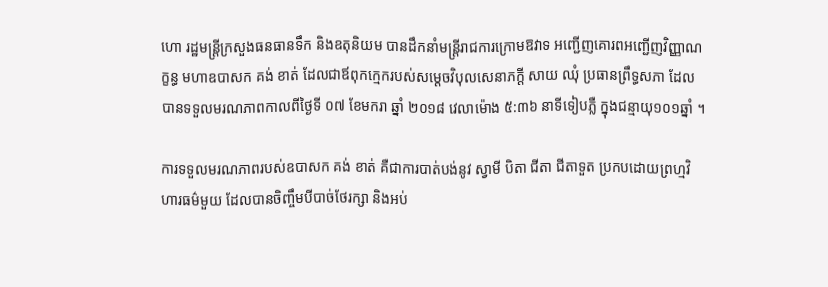ហោ រដ្ឋមន្ត្រីក្រសួងធនធានទឹក និងឧតុនិយម បានដឹកនាំមន្ត្រីរាជការក្រោមឱវាទ អញ្ជើញគោរពអញ្ជើញវិញ្ញាណក្ខន្ធ មហាឧបាសក គង់ ខាត់ ដែលជាឪពុកក្មេករបស់សម្តេចវិបុលសេនាភក្តី សាយ ឈុំ ប្រធានព្រឹទ្ធសភា ដែលបានទទួលមរណភាពកាលពីថ្ងៃទី ០៧ ខែមករា ឆ្នាំ ២០១៨ វេលាម៉ោង ៥:៣៦ នាទីទៀបភ្លឺ ក្នុងជន្មាយុ១០១ឆ្នាំ ។

ការទទួលមរណភាពរបស់ឧបាសក គង់ ខាត់ គឺជាការបាត់បង់នូវ ស្វាមី បិតា ជីតា ជីតាទួត ប្រកបដោយព្រហ្មវិហារធម៌មួយ ដែលបានចិញ្ចឹមបីបាច់ថែរក្សា និងអប់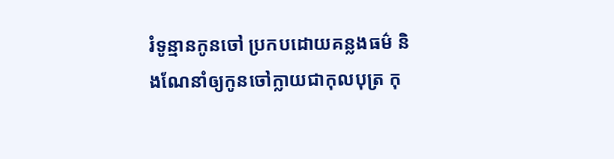រំទូន្មានកូនចៅ ប្រកបដោយគន្លងធម៌ និងណែនាំឲ្យកូនចៅក្លាយជាកុលបុត្រ កុ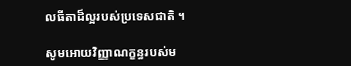លធីតាដ៏ល្អរបស់ប្រទេសជាតិ ។

សូមអោយវិញ្ញាណក្ខន្ធរបស់ម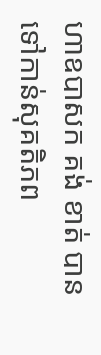ហាឧបាសក គង់ ខាត់ បានទៅកាន់សុគតិភព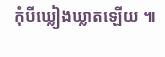កុំបីឃ្លៀងឃ្លាតឡើយ ៕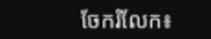ចែករំលែក៖